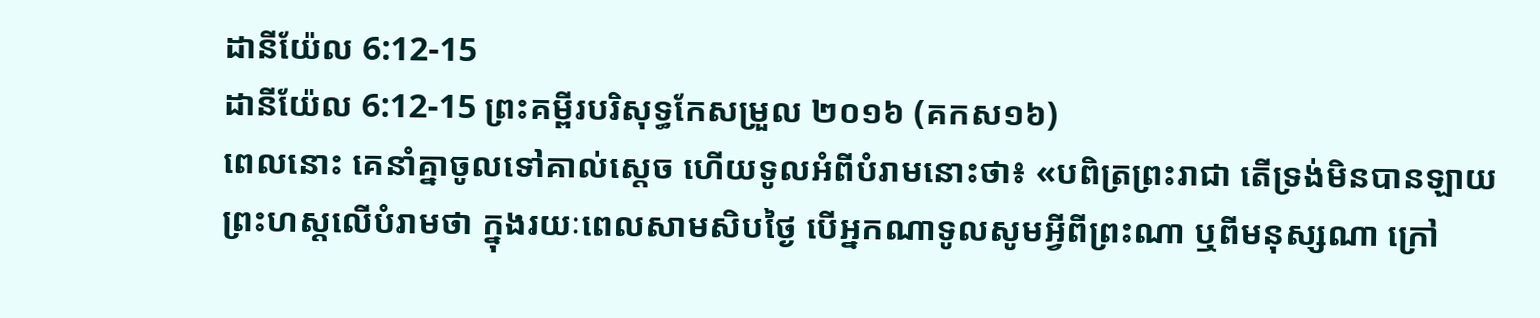ដានីយ៉ែល 6:12-15
ដានីយ៉ែល 6:12-15 ព្រះគម្ពីរបរិសុទ្ធកែសម្រួល ២០១៦ (គកស១៦)
ពេលនោះ គេនាំគ្នាចូលទៅគាល់ស្តេច ហើយទូលអំពីបំរាមនោះថា៖ «បពិត្រព្រះរាជា តើទ្រង់មិនបានឡាយព្រះហស្ដលើបំរាមថា ក្នុងរយៈពេលសាមសិបថ្ងៃ បើអ្នកណាទូលសូមអ្វីពីព្រះណា ឬពីមនុស្សណា ក្រៅ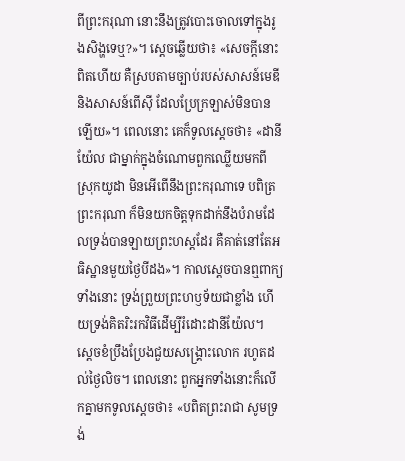ពីព្រះករុណា នោះនឹងត្រូវបោះចោលទៅក្នុងរូងសិង្ហទេឬ?»។ ស្ដេចឆ្លើយថា៖ «សេចក្ដីនោះពិតហើយ គឺស្របតាមច្បាប់របស់សាសន៍មេឌី និងសាសន៍ពើស៊ី ដែលប្រែក្រឡាស់មិនបានឡើយ»។ ពេលនោះ គេក៏ទូលស្តេចថា៖ «ដានីយ៉ែល ជាម្នាក់ក្នុងចំណោមពួកឈ្លើយមកពីស្រុកយូដា មិនអើពើនឹងព្រះករុណាទេ បពិត្រព្រះករុណា ក៏មិនយកចិត្តទុកដាក់នឹងបំរាមដែលទ្រង់បានឡាយព្រះហស្ដដែរ គឺគាត់នៅតែអធិស្ឋានមួយថ្ងៃបីដង»។ កាលស្តេចបានឮពាក្យទាំងនោះ ទ្រង់ព្រួយព្រះហឫទ័យជាខ្លាំង ហើយទ្រង់គិតរិះរកវិធីដើម្បីរំដោះដានីយ៉ែល។ ស្ដេចខំប្រឹងប្រែងជួយសង្គ្រោះលោក រហូតដល់ថ្ងៃលិច។ ពេលនោះ ពួកអ្នកទាំងនោះក៏លើកគ្នាមកទូលស្តេចថា៖ «បពិតព្រះរាជា សូមទ្រង់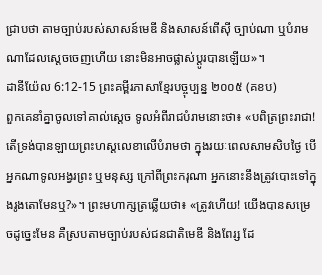ជ្រាបថា តាមច្បាប់របស់សាសន៍មេឌី និងសាសន៍ពើស៊ី ច្បាប់ណា ឬបំរាមណាដែលស្តេចចេញហើយ នោះមិនអាចផ្លាស់ប្តូរបានឡើយ»។
ដានីយ៉ែល 6:12-15 ព្រះគម្ពីរភាសាខ្មែរបច្ចុប្បន្ន ២០០៥ (គខប)
ពួកគេនាំគ្នាចូលទៅគាល់ស្ដេច ទូលអំពីរាជបំរាមនោះថា៖ «បពិត្រព្រះរាជា! តើទ្រង់បានឡាយព្រះហស្ដលេខាលើបំរាមថា ក្នុងរយៈពេលសាមសិបថ្ងៃ បើអ្នកណាទូលអង្វរព្រះ ឬមនុស្ស ក្រៅពីព្រះករុណា អ្នកនោះនឹងត្រូវបោះទៅក្នុងរូងតោមែនឬ?»។ ព្រះមហាក្សត្រឆ្លើយថា៖ «ត្រូវហើយ! យើងបានសម្រេចដូច្នេះមែន គឺស្របតាមច្បាប់របស់ជនជាតិមេឌី និងពែរ្ស ដែ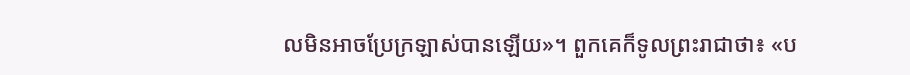លមិនអាចប្រែក្រឡាស់បានឡើយ»។ ពួកគេក៏ទូលព្រះរាជាថា៖ «ប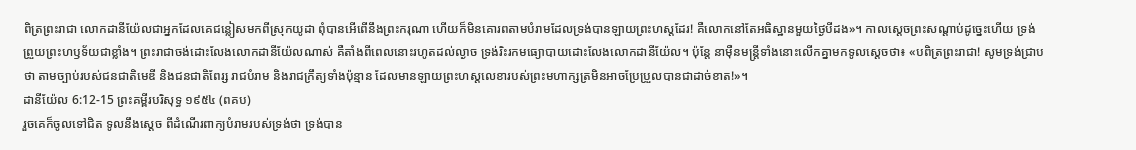ពិត្រព្រះរាជា លោកដានីយ៉ែលជាអ្នកដែលគេជន្លៀសមកពីស្រុកយូដា ពុំបានអើពើនឹងព្រះករុណា ហើយក៏មិនគោរពតាមបំរាមដែលទ្រង់បានឡាយព្រះហស្ដដែរ! គឺលោកនៅតែអធិស្ឋានមួយថ្ងៃបីដង»។ កាលស្ដេចព្រះសណ្ដាប់ដូច្នេះហើយ ទ្រង់ព្រួយព្រះហឫទ័យជាខ្លាំង។ ព្រះរាជាចង់ដោះលែងលោកដានីយ៉ែលណាស់ គឺតាំងពីពេលនោះរហូតដល់ល្ងាច ទ្រង់រិះរកមធ្យោបាយដោះលែងលោកដានីយ៉ែល។ ប៉ុន្តែ នាម៉ឺនមន្ត្រីទាំងនោះលើកគ្នាមកទូលស្ដេចថា៖ «បពិត្រព្រះរាជា! សូមទ្រង់ជ្រាបថា តាមច្បាប់របស់ជនជាតិមេឌី និងជនជាតិពែរ្ស រាជបំរាម និងរាជក្រឹត្យទាំងប៉ុន្មាន ដែលមានឡាយព្រះហស្ដលេខារបស់ព្រះមហាក្សត្រមិនអាចប្រែប្រួលបានជាដាច់ខាត!»។
ដានីយ៉ែល 6:12-15 ព្រះគម្ពីរបរិសុទ្ធ ១៩៥៤ (ពគប)
រួចគេក៏ចូលទៅជិត ទូលនឹងស្តេច ពីដំណើរពាក្យបំរាមរបស់ទ្រង់ថា ទ្រង់បាន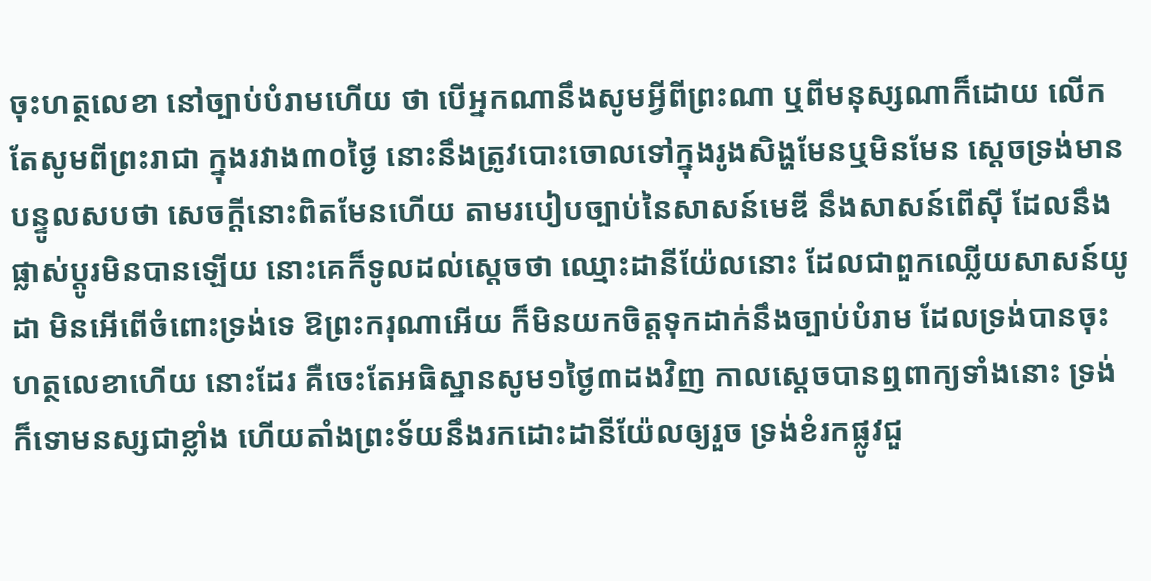ចុះហត្ថលេខា នៅច្បាប់បំរាមហើយ ថា បើអ្នកណានឹងសូមអ្វីពីព្រះណា ឬពីមនុស្សណាក៏ដោយ លើកតែសូមពីព្រះរាជា ក្នុងរវាង៣០ថ្ងៃ នោះនឹងត្រូវបោះចោលទៅក្នុងរូងសិង្ហមែនឬមិនមែន ស្តេចទ្រង់មានបន្ទូលសបថា សេចក្ដីនោះពិតមែនហើយ តាមរបៀបច្បាប់នៃសាសន៍មេឌី នឹងសាសន៍ពើស៊ី ដែលនឹងផ្លាស់ប្តូរមិនបានឡើយ នោះគេក៏ទូលដល់ស្តេចថា ឈ្មោះដានីយ៉ែលនោះ ដែលជាពួកឈ្លើយសាសន៍យូដា មិនអើពើចំពោះទ្រង់ទេ ឱព្រះករុណាអើយ ក៏មិនយកចិត្តទុកដាក់នឹងច្បាប់បំរាម ដែលទ្រង់បានចុះហត្ថលេខាហើយ នោះដែរ គឺចេះតែអធិស្ឋានសូម១ថ្ងៃ៣ដងវិញ កាលស្តេចបានឮពាក្យទាំងនោះ ទ្រង់ក៏ទោមនស្សជាខ្លាំង ហើយតាំងព្រះទ័យនឹងរកដោះដានីយ៉ែលឲ្យរួច ទ្រង់ខំរកផ្លូវជួ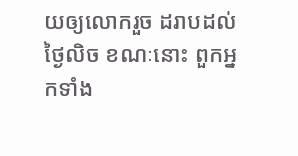យឲ្យលោករួច ដរាបដល់ថ្ងៃលិច ខណៈនោះ ពួកអ្នកទាំង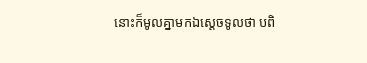នោះក៏មូលគ្នាមកឯស្តេចទូលថា បពិ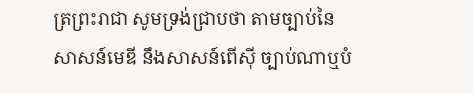ត្រព្រះរាជា សូមទ្រង់ជ្រាបថា តាមច្បាប់នៃសាសន៍មេឌី នឹងសាសន៍ពើស៊ី ច្បាប់ណាឬបំ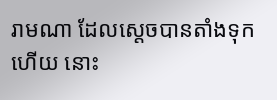រាមណា ដែលស្តេចបានតាំងទុកហើយ នោះ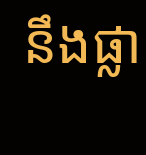នឹងផ្លា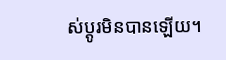ស់ប្តូរមិនបានឡើយ។